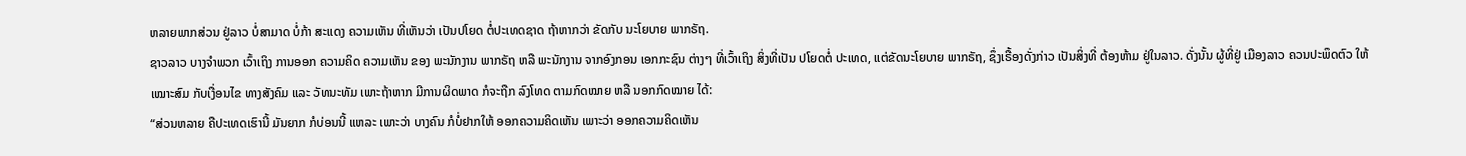ຫລາຍພາກສ່ວນ ຢູ່ລາວ ບໍ່ສາມາດ ບໍ່ກ້າ ສະແດງ ຄວາມເຫັນ ທີ່ເຫັນວ່າ ເປັນປໂຍດ ຕໍ່ປະເທດຊາດ ຖ້າຫາກວ່າ ຂັດກັບ ນະໂຍບາຍ ພາກຣັຖ.
ຊາວລາວ ບາງຈໍາພວກ ເວົ້າເຖິງ ການອອກ ຄວາມຄິດ ຄວາມເຫັນ ຂອງ ພະນັກງານ ພາກຣັຖ ຫລື ພະນັກງານ ຈາກອົງກອນ ເອກກະຊົນ ຕ່າງໆ ທີ່ເວົ້າເຖິງ ສິ່ງທີ່ເປັນ ປໂຍດຕໍ່ ປະເທດ, ແຕ່ຂັດນະໂຍບາຍ ພາກຣັຖ, ຊຶ່ງເຣື້ອງດັ່ງກ່າວ ເປັນສິ່ງທີ່ ຕ້ອງຫ້າມ ຢູ່ໃນລາວ. ດັ່ງນັ້ນ ຜູ້ທີ່ຢູ່ ເມືອງລາວ ຄວນປະພຶດຕົວ ໃຫ້ເໝາະສົມ ກັບເງື່ອນໄຂ ທາງສັງຄົມ ແລະ ວັທນະທັມ ເພາະຖ້າຫາກ ມີການຜິດພາດ ກໍຈະຖືກ ລົງໂທດ ຕາມກົດໝາຍ ຫລື ນອກກົດໝາຍ ໄດ້:
“ສ່ວນຫລາຍ ຄືປະເທດເຮົານີ້ ມັນຍາກ ກໍບ່ອນນີ້ ແຫລະ ເພາະວ່າ ບາງຄົນ ກໍບໍ່ຢາກໃຫ້ ອອກຄວາມຄິດເຫັນ ເພາະວ່າ ອອກຄວາມຄິດເຫັນ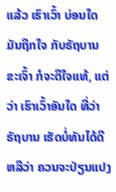ແລ້ວ ເຮົາເວົ້າ ບ່ອນໃດ ມັນຖືກໃຈ ກັບຣັຖບານ ຂະເຈົ້າ ກໍຈະດີໃຈແທ້, ແຕ່ວ່າ ເຮົາເວົ້າອັນໃດ ທີ່ວ່າ ຣັຖບານ ເຮັດບໍ່ທັນໄດ້ດີ ຫລືວ່າ ຄວນຈະປ່ຽນແປງ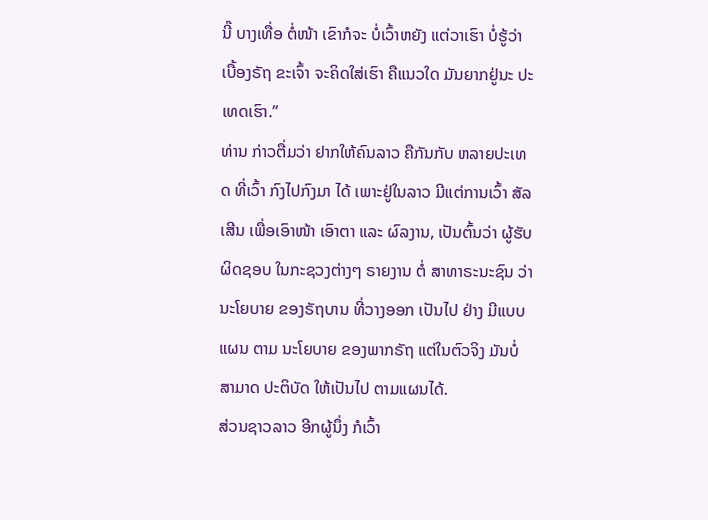ນີ໊ ບາງເທື່ອ ຕໍ່ໜ້າ ເຂົາກໍຈະ ບໍ່ເວົ້າຫຍັງ ແຕ່ວາເຮົາ ບໍ່ຮູ້ວ່າ ເບື້ອງຣັຖ ຂະເຈົ້າ ຈະຄິດໃສ່ເຮົາ ຄືແນວໃດ ມັນຍາກຢູ່ນະ ປະເທດເຮົາ.”
ທ່ານ ກ່າວຕື່ມວ່າ ຢາກໃຫ້ຄົນລາວ ຄືກັນກັບ ຫລາຍປະເທດ ທີ່ເວົ້າ ກົງໄປກົງມາ ໄດ້ ເພາະຢູ່ໃນລາວ ມີແຕ່ການເວົ້າ ສັລເສີນ ເພື່ອເອົາໜ້າ ເອົາຕາ ແລະ ຜົລງານ, ເປັນຕົ້ນວ່າ ຜູ້ຮັບຜິດຊອບ ໃນກະຊວງຕ່າງໆ ຣາຍງານ ຕໍ່ ສາທາຣະນະຊົນ ວ່າ ນະໂຍບາຍ ຂອງຣັຖບານ ທີ່ວາງອອກ ເປັນໄປ ຢ່າງ ມີແບບແຜນ ຕາມ ນະໂຍບາຍ ຂອງພາກຣັຖ ແຕ່ໃນຕົວຈິງ ມັນບໍ່ສາມາດ ປະຕິບັດ ໃຫ້ເປັນໄປ ຕາມແຜນໄດ້.
ສ່ວນຊາວລາວ ອີກຜູ້ນຶ່ງ ກໍເວົ້າ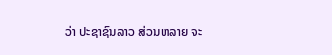ວ່າ ປະຊາຊົນລາວ ສ່ວນຫລາຍ ຈະ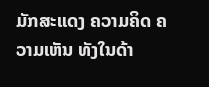ມັກສະແດງ ຄວາມຄິດ ຄວາມເຫັນ ທັງໃນດ້າ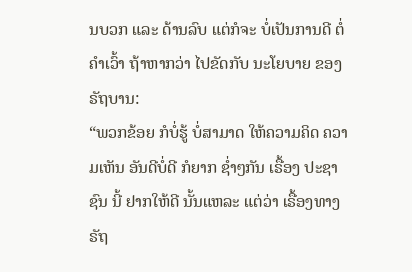ນບວກ ແລະ ດ້ານລົບ ແຕ່ກໍຈະ ບໍ່ເປັນການດີ ຕໍ່ຄໍາເວົ້າ ຖ້າຫາກວ່າ ໄປຂັດກັບ ນະໂຍບາຍ ຂອງ ຣັຖບານ:
“ພວກຂ້ອຍ ກໍບໍ່ຮູ້ ບໍ່ສາມາດ ໃຫ້ຄວາມຄິດ ຄວາມເຫັນ ອັນດີບໍ່ດີ ກໍຍາກ ຊໍ່າໆກັນ ເຣື້ອງ ປະຊາຊົນ ນີ້ ຢາກໃຫ້ດີ ນັ້ນແຫລະ ແຕ່ວ່າ ເຣື້ອງທາງ ຣັຖ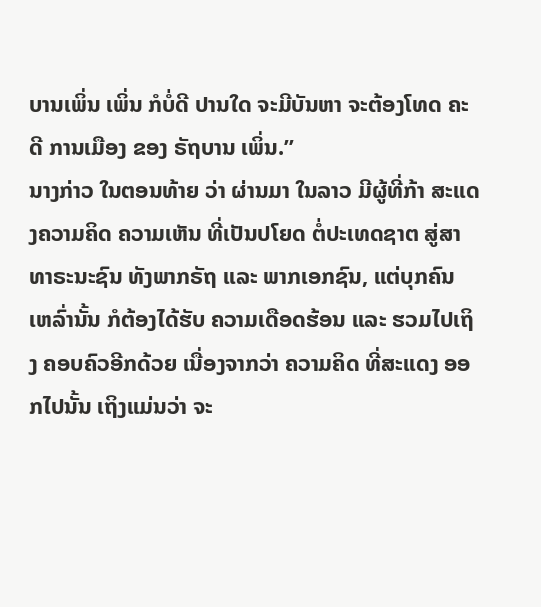ບານເພິ່ນ ເພິ່ນ ກໍບໍ່ດີ ປານໃດ ຈະມີບັນຫາ ຈະຕ້ອງໂທດ ຄະດີ ການເມືອງ ຂອງ ຣັຖບານ ເພິ່ນ.”
ນາງກ່າວ ໃນຕອນທ້າຍ ວ່າ ຜ່ານມາ ໃນລາວ ມີຜູ້ທີ່ກ້າ ສະແດງຄວາມຄິດ ຄວາມເຫັນ ທີ່ເປັນປໂຍດ ຕໍ່ປະເທດຊາຕ ສູ່ສາທາຣະນະຊົນ ທັງພາກຣັຖ ແລະ ພາກເອກຊົນ, ແຕ່ບຸກຄົນ ເຫລົ່ານັ້ນ ກໍຕ້ອງໄດ້ຮັບ ຄວາມເດືອດຮ້ອນ ແລະ ຮວມໄປເຖິງ ຄອບຄົວອີກດ້ວຍ ເນື່ອງຈາກວ່າ ຄວາມຄິດ ທີ່ສະແດງ ອອກໄປນັ້ນ ເຖິງແມ່ນວ່າ ຈະ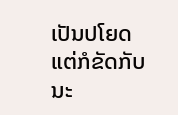ເປັນປໂຍດ ແຕ່ກໍຂັດກັບ ນະ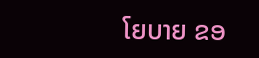ໂຍບາຍ ຂອ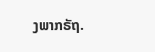ງພາກຣັຖ.